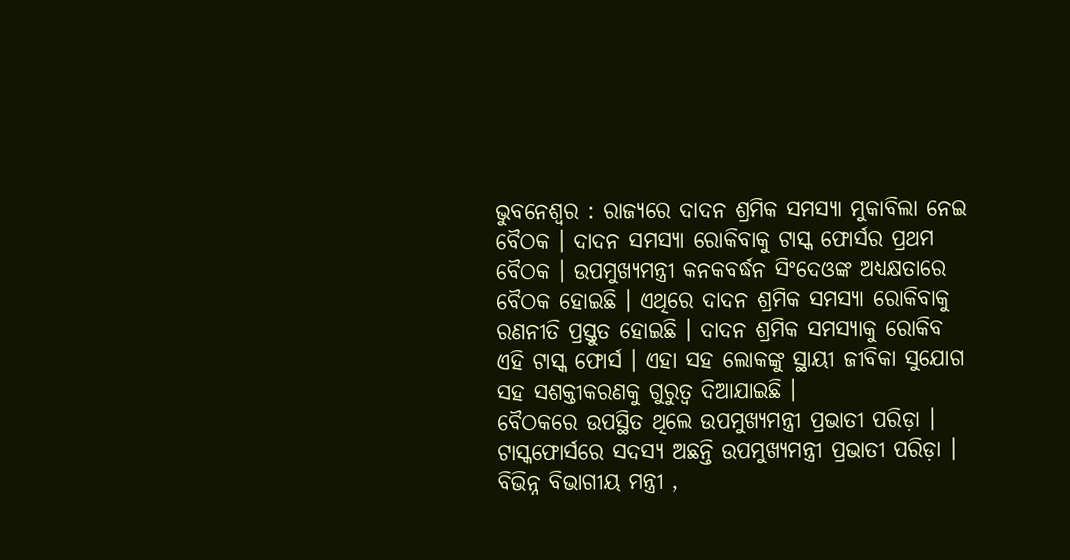ଭୁବନେଶ୍ୱର : ରାଜ୍ୟରେ ଦାଦନ ଶ୍ରମିକ ସମସ୍ୟା ମୁକାବିଲା ନେଇ ବୈଠକ । ଦାଦନ ସମସ୍ୟା ରୋକିବାକୁ ଟାସ୍କ ଫୋର୍ସର ପ୍ରଥମ ବୈଠକ । ଉପମୁଖ୍ୟମନ୍ତ୍ରୀ କନକବର୍ଦ୍ଧନ ସିଂଦେଓଙ୍କ ଅଧ୍ୟକ୍ଷତାରେ ବୈଠକ ହୋଇଛି । ଏଥିରେ ଦାଦନ ଶ୍ରମିକ ସମସ୍ୟା ରୋକିବାକୁ ରଣନୀତି ପ୍ରସ୍ତୁତ ହୋଇଛି । ଦାଦନ ଶ୍ରମିକ ସମସ୍ୟାକୁ ରୋକିବ ଏହି ଟାସ୍କ ଫୋର୍ସ । ଏହା ସହ ଲୋକଙ୍କୁ ସ୍ଥାୟୀ ଜୀବିକା ସୁଯୋଗ ସହ ସଶକ୍ତୀକରଣକୁ ଗୁରୁତ୍ବ ଦିଆଯାଇଛି ।
ବୈଠକରେ ଉପସ୍ଥିତ ଥିଲେ ଉପମୁଖ୍ୟମନ୍ତ୍ରୀ ପ୍ରଭାତୀ ପରିଡ଼ା । ଟାସ୍କଫୋର୍ସରେ ସଦସ୍ୟ ଅଛନ୍ତି ଉପମୁଖ୍ୟମନ୍ତ୍ରୀ ପ୍ରଭାତୀ ପରିଡ଼ା । ବିଭିନ୍ନ ବିଭାଗୀୟ ମନ୍ତ୍ରୀ ,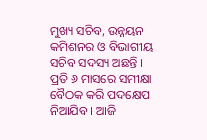ମୁଖ୍ୟ ସଚିବ, ଉନ୍ନୟନ କମିଶନର ଓ ବିଭାଗୀୟ ସଚିବ ସଦସ୍ୟ ଅଛନ୍ତି । ପ୍ରତି ୬ ମାସରେ ସମୀକ୍ଷା ବୈଠକ କରି ପଦକ୍ଷେପ ନିଆଯିବ । ଆଜି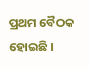ପ୍ରଥମ ବୈଠକ ହୋଇଛି ।